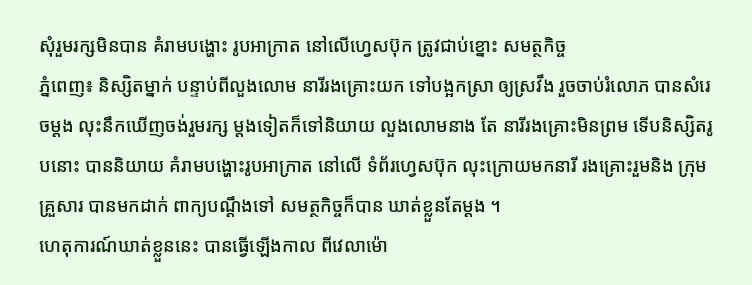សុំរួមរក្សមិនបាន គំរាមបង្ហោះ រូបអាក្រាត នៅលើហ្វេសប៊ុក ត្រូវជាប់ខ្នោះ សមត្ថកិច្ច
ភ្នំពេញ៖ និស្សិតម្នាក់ បន្ទាប់ពីលួងលោម នារីរងគ្រោះយក ទៅបង្អកស្រា ឲ្យស្រវឹង រួចចាប់រំលោភ បានសំរេចម្តង លុះនឹកឃើញចង់រួមរក្ស ម្តងទៀតក៏ទៅនិយាយ លួងលោមនាង តែ នារីរងគ្រោះមិនព្រម ទើបនិស្សិតរូបនោះ បាននិយាយ គំរាមបង្ហោះរូបអាក្រាត នៅលើ ទំព័រហ្វេសប៊ុក លុះក្រោយមកនារី រងគ្រោះរួមនិង ក្រុមគ្រួសារ បានមកដាក់ ពាក្យបណ្តឹងទៅ សមត្ថកិច្ចក៏បាន ឃាត់ខ្លួនតែម្តង ។
ហេតុការណ៍ឃាត់ខ្លួននេះ បានធ្វើឡើងកាល ពីវេលាម៉ោ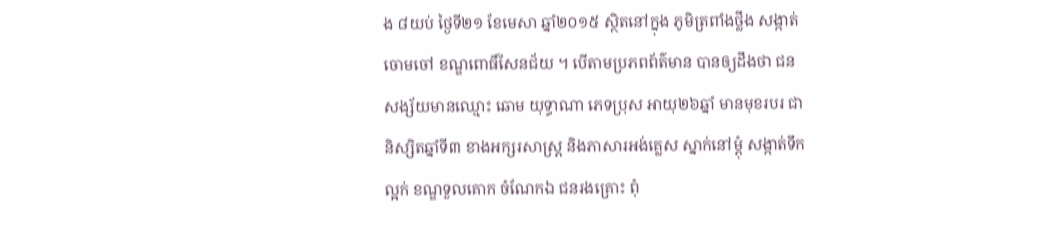ង ៨យប់ ថ្ងៃទី២១ ខែមេសា ឆ្នាំ២០១៥ ស្ថិតនៅក្នុង ភូមិត្រពាំងថ្លឹង សង្កាត់ចោមចៅ ខណ្ឌពោធិ៍សែនជ័យ ។ បើតាមប្រភពព័ត៌មាន បានឲ្យដឹងថា ជនសង្ស័យមានឈ្មោះ ឆោម យុទ្ធាណា ភេទប្រុស អាយុ២៦ឆ្នាំ មានមុខរបរ ជានិស្សិតឆ្នាំទី៣ ខាងអក្សរសាស្រ្ត និងភាសារអង់គ្លេស ស្នាក់នៅម្តុំ សង្កាត់ទឹកល្អក់ ខណ្ឌទួលគោក ចំណែកឯ ជនរងគ្រោះ ពុំ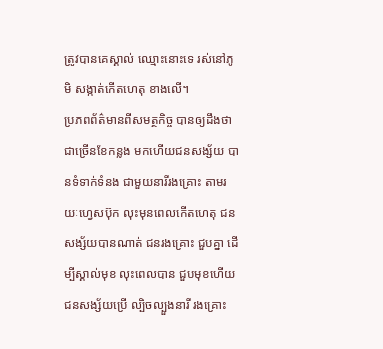ត្រូវបានគេស្គាល់ ឈ្មោះនោះទេ រស់នៅភូមិ សង្កាត់កើតហេតុ ខាងលើ។
ប្រភពព័ត៌មានពីសមត្ថកិច្ច បានឲ្យដឹងថា ជាច្រើនខែកន្លង មកហើយជនសង្ស័យ បានទំទាក់ទំនង ជាមួយនារីរងគ្រោះ តាមរយៈហ្វេសប៊ុក លុះមុនពេលកើតហេតុ ជនសង្ស័យបានណាត់ ជនរងគ្រោះ ជួបគ្នា ដើម្បីស្គាល់មុខ លុះពេលបាន ជួបមុខហើយ ជនសង្ស័យប្រើ ល្បិចល្បួងនារី រងគ្រោះ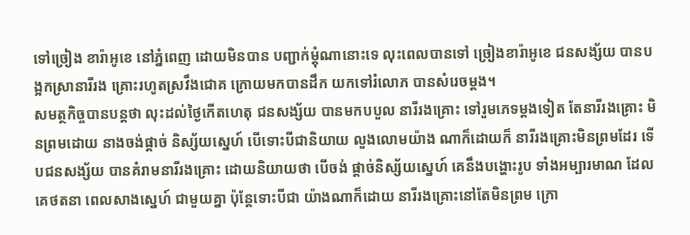ទៅច្រៀង ខារ៉ាអូខេ នៅភ្នំពេញ ដោយមិនបាន បញ្ជាក់ម្តុំណានោះទេ លុះពេលបានទៅ ច្រៀងខារ៉ាអូខេ ជនសង្ស័យ បានបង្អកស្រានារីរង គ្រោះរហូតស្រវឹងជោគ ក្រោយមកបានដឹក យកទៅរំលោភ បានសំរេចម្តង។
សមត្ថកិច្ចបានបន្តថា លុះដល់ថ្ងៃកើតហេតុ ជនសង្ស័យ បានមកបបួល នារីរងគ្រោះ ទៅរួមភេទម្តងទៀត តែនារីរងគ្រោះ មិនព្រមដោយ នាងចង់ផ្តាច់ និស្ស័យស្នេហ៍ បើទោះបីជានិយាយ លួងលោមយ៉ាង ណាក៏ដោយក៏ នារីរងគ្រោះមិនព្រមដែរ ទើបជនសង្ស័យ បានគំរាមនារីរងគ្រោះ ដោយនិយាយថា បើចង់ ផ្តាច់និស្ស័យស្នេហ៍ គេនឹងបង្ហោះរូប ទាំងអម្បារមាណ ដែលគេថតនា ពេលសាងស្នេហ៍ ជាមួយគ្នា ប៉ុន្តែទោះបីជា យ៉ាងណាក៏ដោយ នារីរងគ្រោះនៅតែមិនព្រម ក្រោ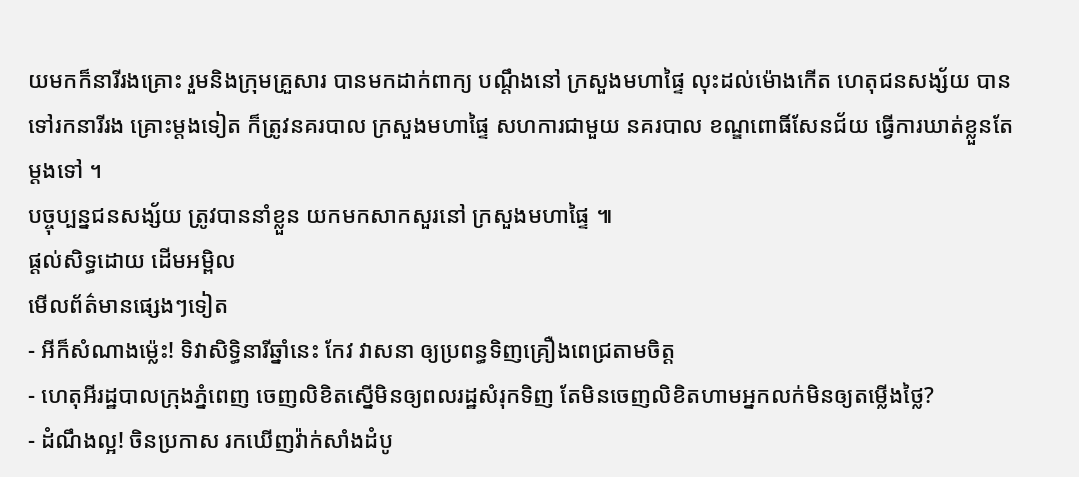យមកក៏នារីរងគ្រោះ រួមនិងក្រុមគ្រួសារ បានមកដាក់ពាក្យ បណ្តឹងនៅ ក្រសួងមហាផ្ទៃ លុះដល់ម៉ោងកើត ហេតុជនសង្ស័យ បានទៅរកនារីរង គ្រោះម្តងទៀត ក៏ត្រូវនគរបាល ក្រសួងមហាផ្ទៃ សហការជាមួយ នគរបាល ខណ្ឌពោធិ៍សែនជ័យ ធ្វើការឃាត់ខ្លួនតែម្តងទៅ ។
បច្ចុប្បន្នជនសង្ស័យ ត្រូវបាននាំខ្លួន យកមកសាកសួរនៅ ក្រសួងមហាផ្ទៃ ៕
ផ្តល់សិទ្ធដោយ ដើមអម្ពិល
មើលព័ត៌មានផ្សេងៗទៀត
- អីក៏សំណាងម្ល៉េះ! ទិវាសិទ្ធិនារីឆ្នាំនេះ កែវ វាសនា ឲ្យប្រពន្ធទិញគ្រឿងពេជ្រតាមចិត្ត
- ហេតុអីរដ្ឋបាលក្រុងភ្នំពេញ ចេញលិខិតស្នើមិនឲ្យពលរដ្ឋសំរុកទិញ តែមិនចេញលិខិតហាមអ្នកលក់មិនឲ្យតម្លើងថ្លៃ?
- ដំណឹងល្អ! ចិនប្រកាស រកឃើញវ៉ាក់សាំងដំបូ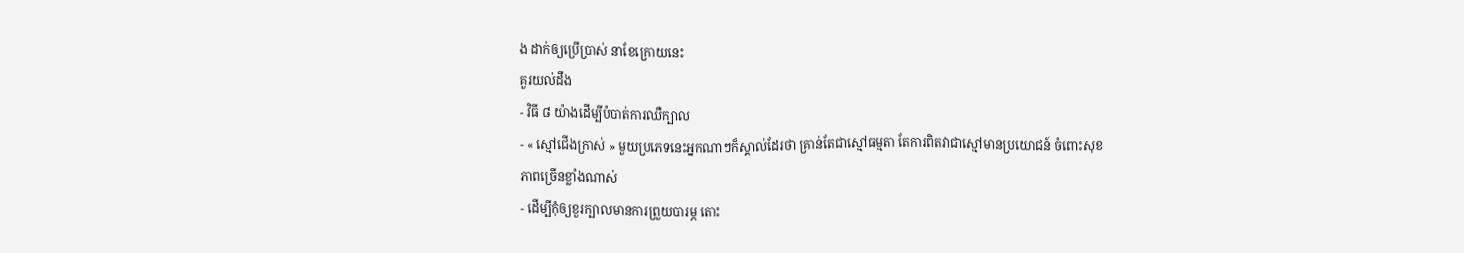ង ដាក់ឲ្យប្រើប្រាស់ នាខែក្រោយនេះ
គួរយល់ដឹង
- វិធី ៨ យ៉ាងដើម្បីបំបាត់ការឈឺក្បាល
- « ស្មៅជើងក្រាស់ » មួយប្រភេទនេះអ្នកណាៗក៏ស្គាល់ដែរថា គ្រាន់តែជាស្មៅធម្មតា តែការពិតវាជាស្មៅមានប្រយោជន៍ ចំពោះសុខភាពច្រើនខ្លាំងណាស់
- ដើម្បីកុំឲ្យខួរក្បាលមានការព្រួយបារម្ភ តោះ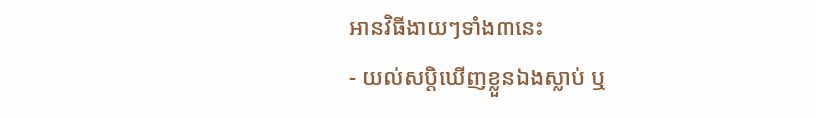អានវិធីងាយៗទាំង៣នេះ
- យល់សប្តិឃើញខ្លួនឯងស្លាប់ ឬ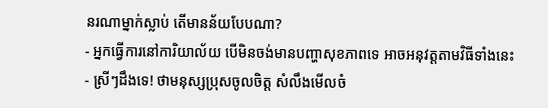នរណាម្នាក់ស្លាប់ តើមានន័យបែបណា?
- អ្នកធ្វើការនៅការិយាល័យ បើមិនចង់មានបញ្ហាសុខភាពទេ អាចអនុវត្តតាមវិធីទាំងនេះ
- ស្រីៗដឹងទេ! ថាមនុស្សប្រុសចូលចិត្ត សំលឹងមើលចំ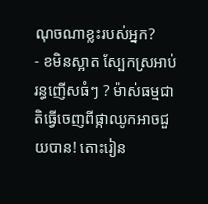ណុចណាខ្លះរបស់អ្នក?
- ខមិនស្អាត ស្បែកស្រអាប់ រន្ធញើសធំៗ ? ម៉ាស់ធម្មជាតិធ្វើចេញពីផ្កាឈូកអាចជួយបាន! តោះរៀន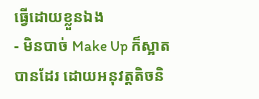ធ្វើដោយខ្លួនឯង
- មិនបាច់ Make Up ក៏ស្អាតបានដែរ ដោយអនុវត្តតិចនិ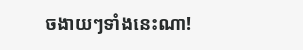ចងាយៗទាំងនេះណា!